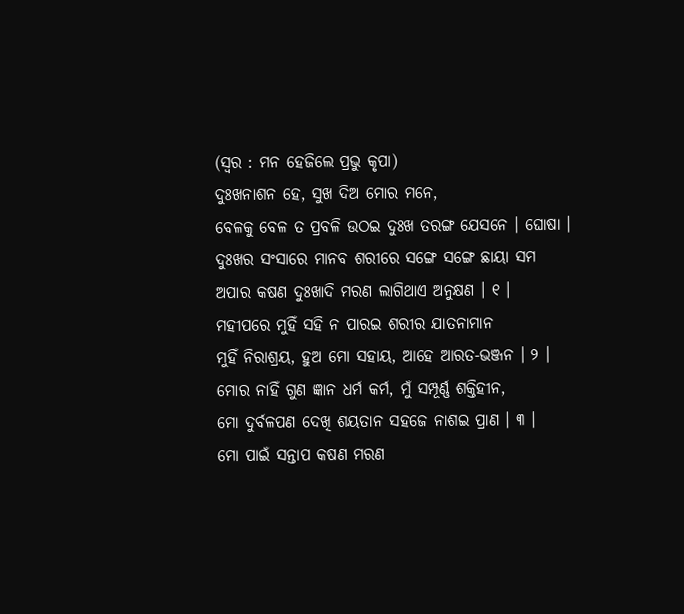(ସ୍ୱର : ମନ ହେଜିଲେ ପ୍ରଭୁ କୃପା)
ଦୁଃଖନାଶନ ହେ, ସୁଖ ଦିଅ ମୋର ମନେ,
ବେଳକୁ ବେଳ ତ ପ୍ରବଳି ଉଠଇ ଦୁଃଖ ତରଙ୍ଗ ଯେସନେ । ଘୋଷା ।
ଦୁଃଖର ସଂସାରେ ମାନବ ଶରୀରେ ସଙ୍ଗେ ସଙ୍ଗେ ଛାୟା ସମ
ଅପାର କଷଣ ଦୁଃଖାଦି ମରଣ ଲାଗିଥାଏ ଅନୁକ୍ଷଣ । ୧ ।
ମହୀପରେ ମୁହିଁ ସହି ନ ପାରଇ ଶରୀର ଯାତନାମାନ
ମୁହିଁ ନିରାଶ୍ରୟ, ହୁଅ ମୋ ସହାୟ, ଆହେ ଆରତ-ଭଞ୍ଜନ । ୨ ।
ମୋର ନାହିଁ ଗୁଣ ଜ୍ଞାନ ଧର୍ମ କର୍ମ, ମୁଁ ସମ୍ପୂର୍ଣ୍ଣ ଶକ୍ତିହୀନ,
ମୋ ଦୁର୍ବଳପଣ ଦେଖି ଶୟତାନ ସହଜେ ନାଶଇ ପ୍ରାଣ । ୩ ।
ମୋ ପାଇଁ ସନ୍ତାପ କଷଣ ମରଣ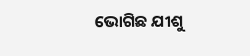ଭୋଗିଛ ଯୀଶୁ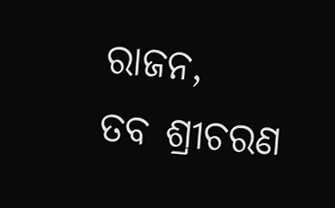ରାଜନ,
ତବ ଶ୍ରୀଚରଣ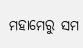ମହାମେରୁ ସମ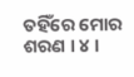ତହିଁରେ ମୋର ଶରଣ । ୪ ।